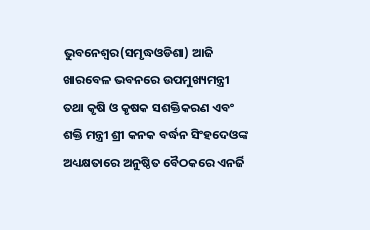ଭୁବନେଶ୍ୱର(ସମୃଦ୍ଧଓଡିଶା) ଆଜି ଖାରବେଳ ଭବନରେ ଉପମୁଖ୍ୟମନ୍ତ୍ରୀ ତଥା କୃଷି ଓ କୃଷକ ସଶକ୍ତିକରଣ ଏବଂ ଶକ୍ତି ମନ୍ତ୍ରୀ ଶ୍ରୀ କନକ ବର୍ଦ୍ଧନ ସିଂହଦେଓଙ୍କ ଅଧ୍ୟକ୍ଷତାରେ ଅନୁଷ୍ଠିତ ବୈଠକରେ ଏନର୍ଜି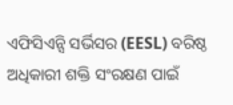ଏଫିସିଏନ୍ସି ସର୍ଭିସର (EESL) ବରିଷ୍ଠ ଅଧିକାରୀ ଶକ୍ତି ସଂରକ୍ଷଣ ପାଇଁ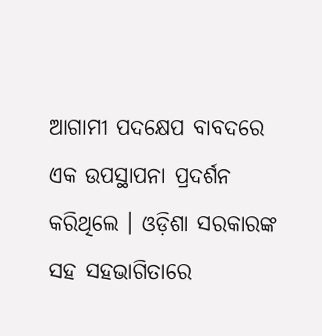ଆଗାମୀ ପଦକ୍ଷେପ ବାବଦରେ ଏକ ଉପସ୍ଥାପନା ପ୍ରଦର୍ଶନ କରିଥିଲେ । ଓଡ଼ିଶା ସରକାରଙ୍କ ସହ ସହଭାଗିତାରେ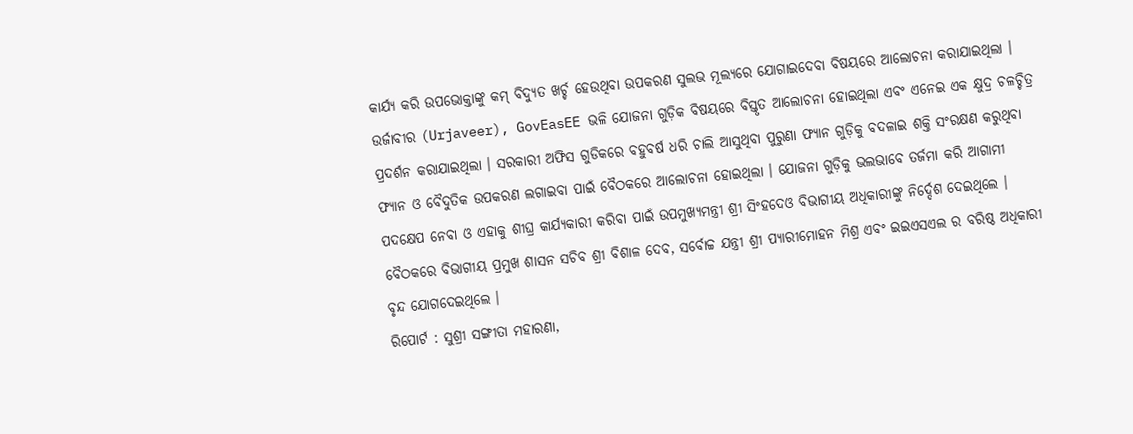କାର୍ଯ୍ୟ କରି ଉପଭୋକ୍ତାଙ୍କୁ କମ୍ ବିଦ୍ୟୁତ ଖର୍ଚ୍ଚ ହେଉଥିବା ଉପକରଣ ସୁଲଭ ମୂଲ୍ୟରେ ଯୋଗାଇଦେବା ବିଷୟରେ ଆଲୋଚନା କରାଯାଇଥିଲା । ଉର୍ଜାବୀର (Urjaveer), GovEasEE ଭଳି ଯୋଜନା ଗୁଡ଼ିକ ବିଷୟରେ ବିସ୍ତୃତ ଆଲୋଚନା ହୋଇଥିଲା ଏବଂ ଏନେଇ ଏକ କ୍ଷୁଦ୍ର ଚଳଚ୍ଚିତ୍ର ପ୍ରଦର୍ଶନ କରାଯାଇଥିଲା । ସରକାରୀ ଅଫିସ ଗୁଡିକରେ ବହୁବର୍ଷ ଧରି ଚାଲି ଆସୁଥିବା ପୁରୁଣା ଫ୍ୟାନ ଗୁଡ଼ିକୁ ବଦଳାଇ ଶକ୍ତି ସଂରକ୍ଷଣ କରୁଥିବା ଫ୍ୟାନ ଓ ବୈଦୁତିକ ଉପକରଣ ଲଗାଇବା ପାଇଁ ବୈଠକରେ ଆଲୋଚନା ହୋଇଥିଲା । ଯୋଜନା ଗୁଡ଼ିକୁ ଭଲଭାବେ ତର୍ଜମା କରି ଆଗାମୀ ପଦକ୍ଷେପ ନେବା ଓ ଏହାକୁ ଶୀଘ୍ର କାର୍ଯ୍ୟକାରୀ କରିବା ପାଇଁ ଉପମୁଖ୍ୟମନ୍ତ୍ରୀ ଶ୍ରୀ ସିଂହଦେଓ ବିଭାଗୀୟ ଅଧିକାରୀଙ୍କୁ ନିର୍ଦ୍ଦେଶ ଦେଇଥିଲେ । ବୈଠକରେ ବିଭାଗୀୟ ପ୍ରମୁଖ ଶାସନ ସଚିବ ଶ୍ରୀ ବିଶାଳ ଦେବ, ସର୍ବୋଚ୍ଚ ଯନ୍ତ୍ରୀ ଶ୍ରୀ ପ୍ୟାରୀମୋହନ ମିଶ୍ର ଏବଂ ଇଇଏସଏଲ ର ବରିଷ୍ଠ ଅଧିକାରୀ ବୃନ୍ଦ ଯୋଗଦେଇଥିଲେ ।
ରିପୋର୍ଟ : ସୁଶ୍ରୀ ସଙ୍ଗୀତା ମହାରଣା,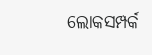ଲୋକସମ୍ପର୍କ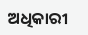ଅଧିକାରୀ